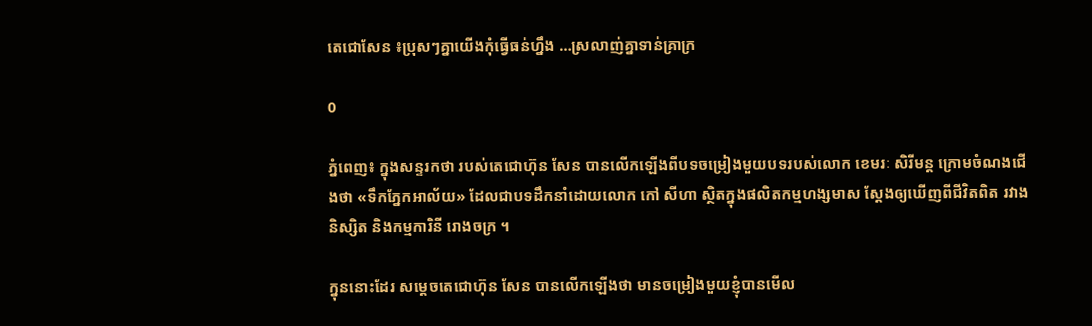តេជោសែន ៖ប្រុសៗគ្នាយើងកុំធ្វើធន់ហ្នឹង …ស្រលាញ់គ្នាទាន់គ្រាក្រ

0

ភ្នំពេញ៖ ក្នុងសន្ទរកថា របស់តេជោហ៊ុន សែន បានលើកឡើងពីបទចម្រៀងមួយបទរបស់លោក ខេមរៈ សិរីមន្ត ក្រោមចំណងជើងថា «ទឹកភ្នែកអាល័យ» ដែលជាបទដឹកនាំដោយលោក កៅ សីហា ស្ថិតក្នុងផលិតកម្មហង្សមាស ស្តែងឲ្យឃើញពីជីវិតពិត រវាងនិស្សិត និងកម្មការិនី រោងចក្រ ។

ក្នុននោះដែរ សម្តេចតេជោហ៊ុន សែន បានលើកឡើងថា មានចម្រៀងមួយខ្ញុំបានមើល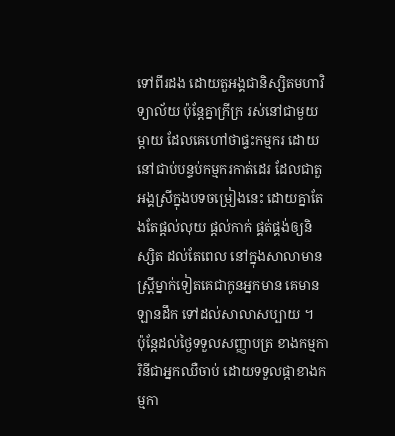ទៅពីរដង ដោយតួអង្គជានិស្សិតមហាវិទ្យាល័យ ប៉ុន្តែគ្នាក្រីក្រ រស់នៅជាមួយម្តាយ ដែលគេហៅថាផ្ទះកម្មករ ដោយនៅជាប់បន្ទប់កម្មករកាត់ដេរ ដែលជាតួអង្គស្រីក្នុងបទចម្រៀងនេះ ដោយគ្នាតែងតែផ្តល់លុយ ផ្តល់កាក់ ផ្គត់ផ្គង់ឲ្យនិស្សិត ដល់តែពេល នៅក្នុងសាលាមានស្ត្រីម្នាក់ទៀតគេជាកូនអ្នកមាន គេមានឡានដឹក ទៅដល់សាលាសប្បាយ ។
ប៉ុន្តែដល់ថ្ងៃទទួលសញ្ញាបត្រ ខាងកម្មការិនីជាអ្នកឈឺចាប់ ដោយទទួលផ្កាខាងកម្មកា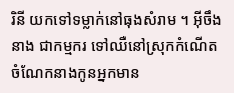រិនី យកទៅទម្លាក់នៅធុងសំរាម ។ អ៊ីចឹងនាង ជាកម្មករ ទៅឈឺនៅស្រុកកំណើត ចំណែកនាងកូនអ្នកមាន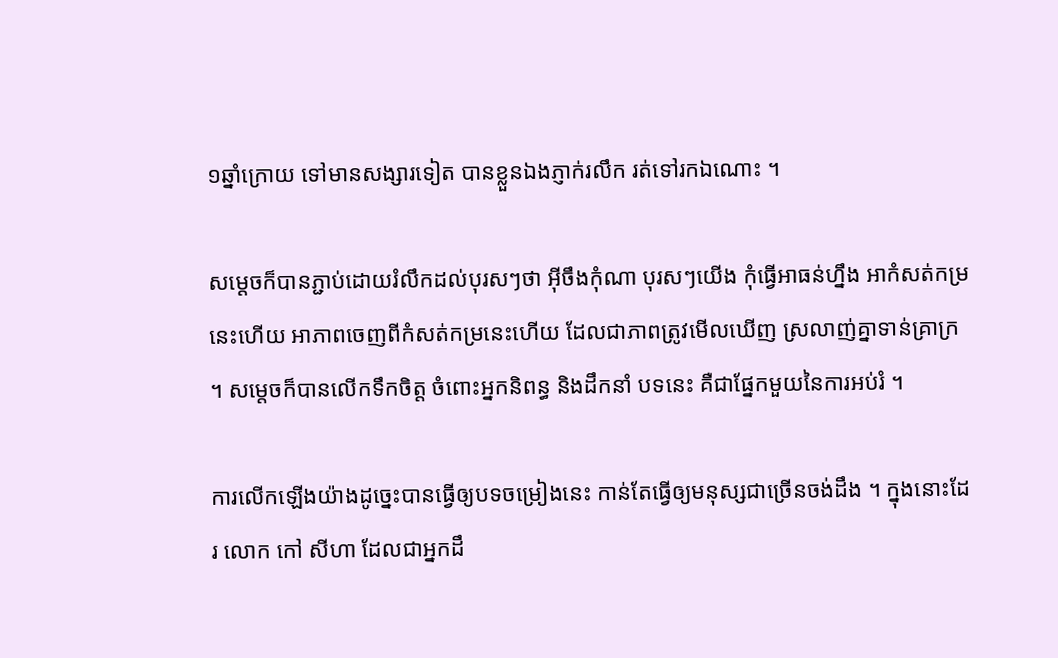១ឆ្នាំក្រោយ ទៅមានសង្សារទៀត បានខ្លួនឯងភ្ញាក់រលឹក រត់ទៅរកឯណោះ ។

សម្តេចក៏បានភ្ជាប់ដោយរំលឹកដល់បុរសៗថា អ៊ីចឹងកុំណា បុរសៗយើង កុំធ្វើអាធន់ហ្នឹង អាកំសត់កម្រនេះហើយ អាភាពចេញពីកំសត់កម្រនេះហើយ ដែលជាភាពត្រូវមើលឃើញ ស្រលាញ់គ្នាទាន់គ្រាក្រ ។ សម្តេចក៏បានលើកទឹកចិត្ត ចំពោះអ្នកនិពន្ធ និងដឹកនាំ បទនេះ គឺជាផ្នែកមួយនៃការអប់រំ ។

ការលើកឡើងយ៉ាងដូច្នេះបានធ្វើឲ្យបទចម្រៀងនេះ កាន់តែធ្វើឲ្យមនុស្សជាច្រើនចង់ដឹង ។ ក្នុងនោះដែរ លោក កៅ សីហា ដែលជាអ្នកដឹ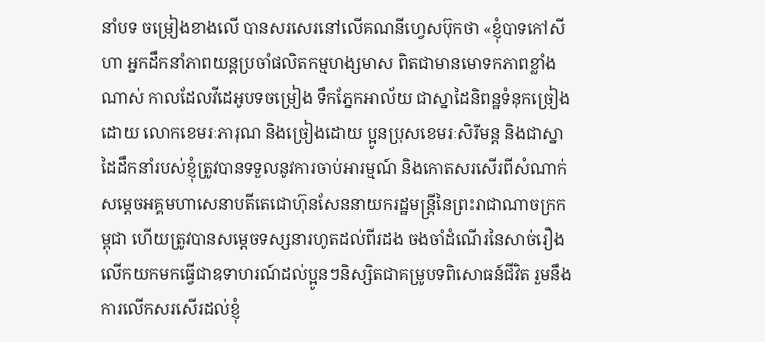នាំបទ ចម្រៀងខាងលើ បានសរសេរនៅលើគណនីហ្វេសប៊ុកថា «ខ្ញុំបាទកៅសីហា អ្នកដឹកនាំភាពយន្តប្រចាំផលិតកម្មហង្សមាស ពិតជាមានមោទកភាពខ្លាំងណាស់ កាលដែលវីដេអូបទចម្រៀង ទឹកភ្នែកអាល័យ ជាស្នាដៃនិពន្ឋទំនុកច្រៀងដោយ លោកខេមរៈភារុណ និងច្រៀងដោយ ប្អូនប្រុសខេមរៈសិរីមន្ត និងជាស្នាដៃដឹកនាំរបស់ខ្ញុំត្រូវបានទទួលនូវការចាប់អារម្មណ៍ និងកោតសរសើរពីសំណាក់សម្តេចអគ្គមហាសេនាបតីតេជោហ៊ុនសែននាយករដ្ឋមន្ត្រីនៃព្រះរាជាណាចក្រកម្ពុជា ហើយត្រូវបានសម្ដេចទស្សនារហូតដល់ពីរដង ចងចាំដំណើរនៃសាច់រឿង លើកយកមកធ្វើជាឧទាហរណ៍ដល់ប្អូនៗនិស្សិតជាគម្រូបទពិសោធន៍ជីវិត រួមនឹងការលើកសរសើរដល់ខ្ញុំ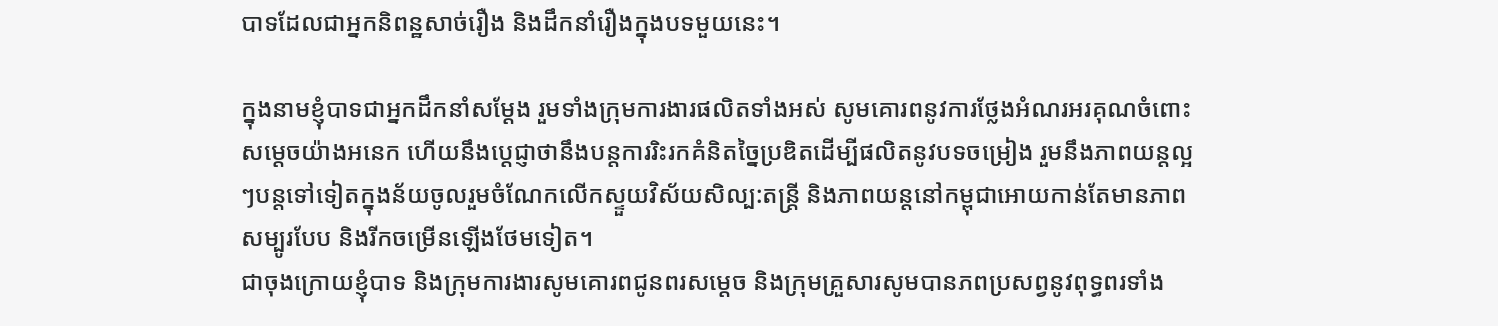បាទដែលជាអ្នកនិពន្ឋសាច់រឿង និងដឹកនាំរឿងក្នុងបទមួយនេះ។

ក្នុងនាមខ្ញុំបាទជាអ្នកដឹកនាំសម្ដែង រួមទាំងក្រុមការងារផលិតទាំងអស់ សូមគោរពនូវការថ្លែងអំណរអរគុណចំពោះសម្តេចយ៉ាងអនេក ហើយនឹងប្តេជ្ញាថានឹងបន្តការរិះរកគំនិតច្នៃប្រឌិតដើម្បីផលិតនូវបទចម្រៀង រួមនឹងភាពយន្តល្អៗបន្តទៅទៀតក្នុងន័យចូលរួមចំណែកលើកស្ទួយវិស័យសិល្ប:តន្រ្តី និងភាពយន្តនៅកម្ពុជាអោយកាន់តែមានភាពសម្បូរបែប និងរីកចម្រើនឡើងថែមទៀត។
ជាចុងក្រោយខ្ញុំបាទ និងក្រុមការងារសូមគោរពជូនពរសម្តេច និងក្រុមគ្រួសារសូមបានភពប្រសព្វនូវពុទ្ធពរទាំង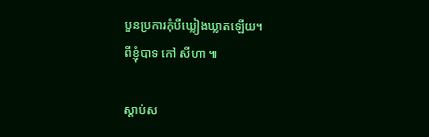បួនប្រការកុំបីឃ្លៀងឃ្លាតឡើយ។
ពីខ្ញុំបាទ កៅ សីហា ៕

ស្តាប់ស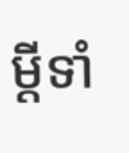ម្តីទាំ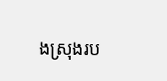ងស្រុងរប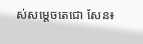ស់សម្តេចតេជោ សែន៖